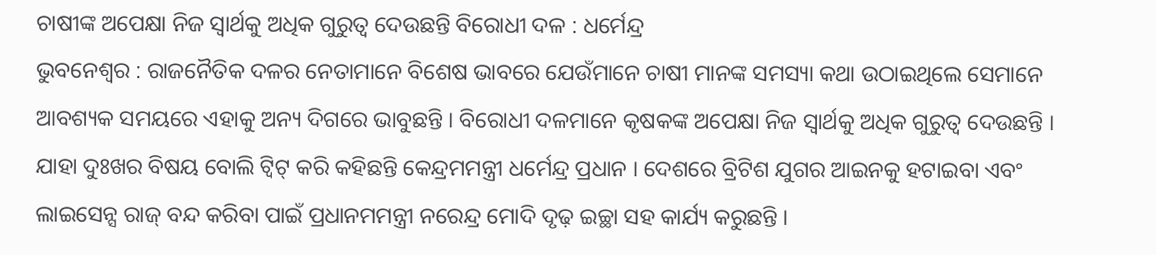ଚାଷୀଙ୍କ ଅପେକ୍ଷା ନିଜ ସ୍ୱାର୍ଥକୁ ଅଧିକ ଗୁରୁତ୍ୱ ଦେଉଛନ୍ତି ବିରୋଧୀ ଦଳ : ଧର୍ମେନ୍ଦ୍ର
ଭୁବନେଶ୍ୱର : ରାଜନୈତିକ ଦଳର ନେତାମାନେ ବିଶେଷ ଭାବରେ ଯେଉଁମାନେ ଚାଷୀ ମାନଙ୍କ ସମସ୍ୟା କଥା ଉଠାଇଥିଲେ ସେମାନେ ଆବଶ୍ୟକ ସମୟରେ ଏହାକୁ ଅନ୍ୟ ଦିଗରେ ଭାବୁଛନ୍ତି । ବିରୋଧୀ ଦଳମାନେ କୃଷକଙ୍କ ଅପେକ୍ଷା ନିଜ ସ୍ୱାର୍ଥକୁ ଅଧିକ ଗୁରୁତ୍ୱ ଦେଉଛନ୍ତି ।
ଯାହା ଦୁଃଖର ବିଷୟ ବୋଲି ଟ୍ୱିଟ୍ କରି କହିଛନ୍ତି କେନ୍ଦ୍ରମମନ୍ତ୍ରୀ ଧର୍ମେନ୍ଦ୍ର ପ୍ରଧାନ । ଦେଶରେ ବ୍ରିଟିଶ ଯୁଗର ଆଇନକୁ ହଟାଇବା ଏବଂ ଲାଇସେନ୍ସ ରାଜ୍ ବନ୍ଦ କରିବା ପାଇଁ ପ୍ରଧାନମମନ୍ତ୍ରୀ ନରେନ୍ଦ୍ର ମୋଦି ଦୃଢ଼ ଇଚ୍ଛା ସହ କାର୍ଯ୍ୟ କରୁଛନ୍ତି ।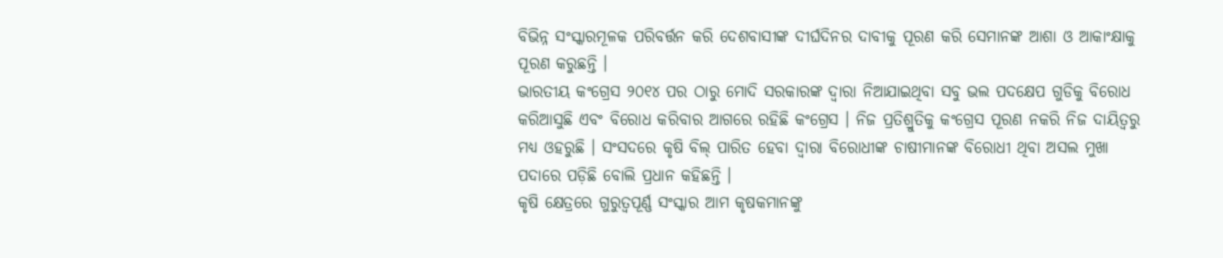ବିଭିନ୍ନ ସଂସ୍କାରମୂଳକ ପରିବର୍ତ୍ତନ କରି ଦେଶବାସୀଙ୍କ ଦୀର୍ଘଦିନର ଦାବୀକୁ ପୂରଣ କରି ସେମାନଙ୍କ ଆଶା ଓ ଆକାଂକ୍ଷାକୁ ପୂରଣ କରୁଛନ୍ତି ।
ଭାରତୀୟ କଂଗ୍ରେସ ୨୦୧୪ ପର ଠାରୁ ମୋଦି ସରକାରଙ୍କ ଦ୍ୱାରା ନିଆଯାଇଥିବା ସବୁ ଭଲ ପଦକ୍ଷେପ ଗୁଡିକୁ ବିରୋଧ କରିଆସୁଛି ଏବଂ ବିରୋଧ କରିବାର ଆଗରେ ରହିଛି କଂଗ୍ରେସ । ନିଜ ପ୍ରତିଶ୍ରୁତିକୁ କଂଗ୍ରେସ ପୂରଣ ନକରି ନିଜ ଦାୟିତ୍ୱରୁ ମଧ୍ୟ ଓହରୁଛି । ସଂସଦରେ କୃଷି ବିଲ୍ ପାରିତ ହେବା ଦ୍ୱାରା ବିରୋଧୀଙ୍କ ଚାଷୀମାନଙ୍କ ବିରୋଧୀ ଥିବା ଅସଲ ମୁଖା ପଦାରେ ପଡ଼ିଛି ବୋଲି ପ୍ରଧାନ କହିଛନ୍ତି ।
କୃଷି କ୍ଷେତ୍ରରେ ଗୁରୁତ୍ୱପୂର୍ଣ୍ଣ ସଂସ୍କାର ଆମ କୃଷକମାନଙ୍କୁ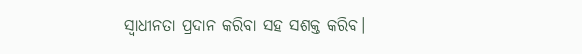ସ୍ୱାଧୀନତା ପ୍ରଦାନ କରିବା ସହ ସଶକ୍ତ କରିବ।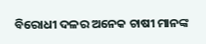ବିରୋଧୀ ଦଳର ଅନେକ ଚାଷୀ ମାନଙ୍କ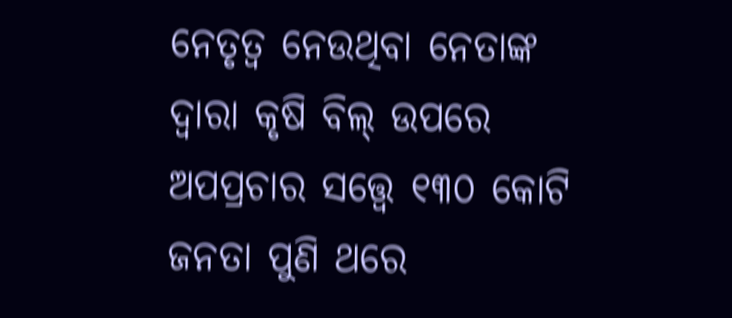ନେତୃତ୍ୱ ନେଉଥିବା ନେତାଙ୍କ ଦ୍ୱାରା କୃଷି ବିଲ୍ ଉପରେ ଅପପ୍ରଚାର ସତ୍ତ୍ୱେ ୧୩୦ କୋଟି ଜନତା ପୁଣି ଥରେ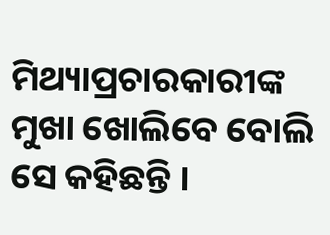ମିଥ୍ୟାପ୍ରଚାରକାରୀଙ୍କ ମୁଖା ଖୋଲିବେ ବୋଲି ସେ କହିଛନ୍ତି ।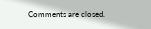Comments are closed.